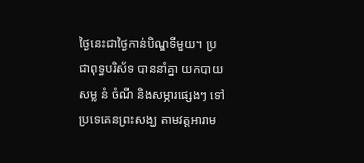ថ្ងៃនេះជាថ្ងៃកាន់បិណ្ឌទីមួយ។ ប្រជាពុទ្ធបរិស័ទ បាននាំគ្នា យកបាយ សម្ល នំ ចំណី និងសម្ភារផ្សេងៗ ទៅប្រទេគេនព្រះសង្ឃ តាមវត្តអារាម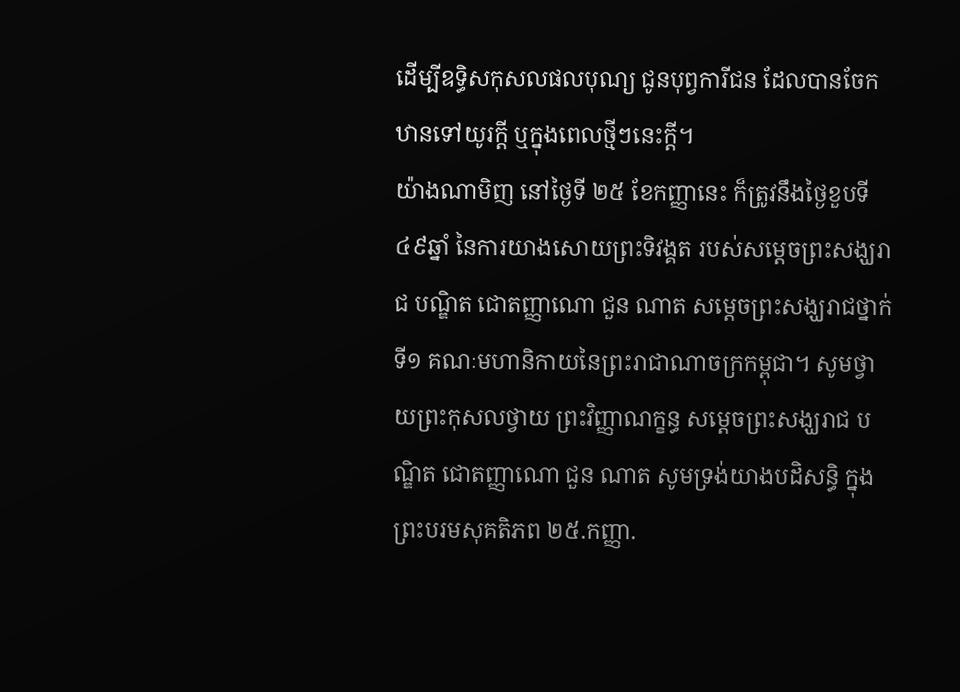ដើម្បីឧទ្ធិសកុសលផលបុណ្យ ជូនបុព្វការីជន ដែលបានចែកឋានទៅយូរក្តី ឬក្នុងពេលថ្មីៗនេះក្តី។
យ៉ាងណាមិញ នៅថ្ងៃទី ២៥ ខែកញ្ញានេះ ក៏ត្រូវនឹងថ្ងៃខួបទី៤៩ឆ្នាំ នៃការយាងសោយព្រះទិវង្គត របស់សម្ដេចព្រះសង្ឃរាជ បណ្ឌិត ជោតញ្ញាណោ ជួន ណាត សម្ដេចព្រះសង្ឃរាជថ្នាក់ទី១ គណៈមហានិកាយនៃព្រះរាជាណាចក្រកម្ពុជា។ សូមថ្វាយព្រះកុសលថ្វាយ ព្រះវិញ្ញាណក្ខន្ធ សម្ដេចព្រះសង្ឃរាជ បណ្ឌិត ជោតញ្ញាណោ ជួន ណាត សូមទ្រង់យាងបដិសន្ធិ ក្នុងព្រះបរមសុគតិភព ២៥.កញ្ញា.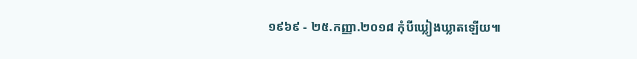១៩៦៩ - ២៥.កញ្ញា.២០១៨ កុំបីឃ្លៀងឃ្លាតឡើយ៕